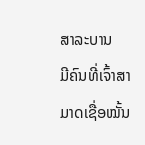ສາລະບານ
ມີຄົນທີ່ເຈົ້າສາມາດເຊື່ອໝັ້ນ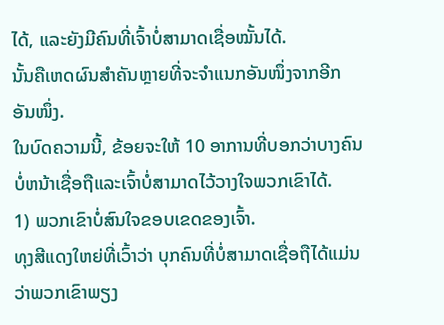ໄດ້, ແລະຍັງມີຄົນທີ່ເຈົ້າບໍ່ສາມາດເຊື່ອໝັ້ນໄດ້.
ນັ້ນຄືເຫດຜົນສຳຄັນຫຼາຍທີ່ຈະຈຳແນກອັນໜຶ່ງຈາກອີກອັນໜຶ່ງ.
ໃນບົດຄວາມນີ້, ຂ້ອຍຈະໃຫ້ 10 ອາການທີ່ບອກວ່າບາງຄົນບໍ່ຫນ້າເຊື່ອຖືແລະເຈົ້າບໍ່ສາມາດໄວ້ວາງໃຈພວກເຂົາໄດ້.
1) ພວກເຂົາບໍ່ສົນໃຈຂອບເຂດຂອງເຈົ້າ.
ທຸງສີແດງໃຫຍ່ທີ່ເວົ້າວ່າ ບຸກຄົນທີ່ບໍ່ສາມາດເຊື່ອຖືໄດ້ແມ່ນວ່າພວກເຂົາພຽງ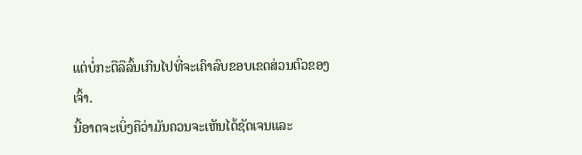ແຕ່ບໍ່ກະຕືລືລົ້ນເກີນໄປທີ່ຈະເຄົາລົບຂອບເຂດສ່ວນຕົວຂອງເຈົ້າ.
ນີ້ອາດຈະເບິ່ງຄືວ່າມັນຄວນຈະເຫັນໄດ້ຊັດເຈນແລະ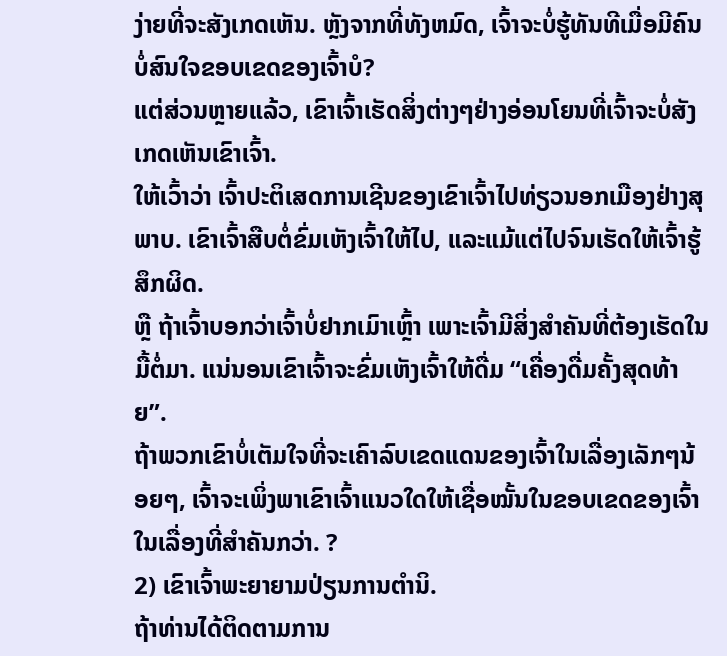ງ່າຍທີ່ຈະສັງເກດເຫັນ. ຫຼັງຈາກທີ່ທັງຫມົດ, ເຈົ້າຈະບໍ່ຮູ້ທັນທີເມື່ອມີຄົນບໍ່ສົນໃຈຂອບເຂດຂອງເຈົ້າບໍ?
ແຕ່ສ່ວນຫຼາຍແລ້ວ, ເຂົາເຈົ້າເຮັດສິ່ງຕ່າງໆຢ່າງອ່ອນໂຍນທີ່ເຈົ້າຈະບໍ່ສັງເກດເຫັນເຂົາເຈົ້າ.
ໃຫ້ເວົ້າວ່າ ເຈົ້າປະຕິເສດການເຊີນຂອງເຂົາເຈົ້າໄປທ່ຽວນອກເມືອງຢ່າງສຸພາບ. ເຂົາເຈົ້າສືບຕໍ່ຂົ່ມເຫັງເຈົ້າໃຫ້ໄປ, ແລະແມ້ແຕ່ໄປຈົນເຮັດໃຫ້ເຈົ້າຮູ້ສຶກຜິດ.
ຫຼື ຖ້າເຈົ້າບອກວ່າເຈົ້າບໍ່ຢາກເມົາເຫຼົ້າ ເພາະເຈົ້າມີສິ່ງສຳຄັນທີ່ຕ້ອງເຮັດໃນມື້ຕໍ່ມາ. ແນ່ນອນເຂົາເຈົ້າຈະຂົ່ມເຫັງເຈົ້າໃຫ້ດື່ມ “ເຄື່ອງດື່ມຄັ້ງສຸດທ້າຍ”.
ຖ້າພວກເຂົາບໍ່ເຕັມໃຈທີ່ຈະເຄົາລົບເຂດແດນຂອງເຈົ້າໃນເລື່ອງເລັກໆນ້ອຍໆ, ເຈົ້າຈະເພິ່ງພາເຂົາເຈົ້າແນວໃດໃຫ້ເຊື່ອໝັ້ນໃນຂອບເຂດຂອງເຈົ້າໃນເລື່ອງທີ່ສຳຄັນກວ່າ. ?
2) ເຂົາເຈົ້າພະຍາຍາມປ່ຽນການຕໍານິ.
ຖ້າທ່ານໄດ້ຕິດຕາມການ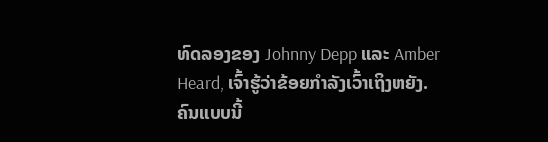ທົດລອງຂອງ Johnny Depp ແລະ Amber Heard, ເຈົ້າຮູ້ວ່າຂ້ອຍກໍາລັງເວົ້າເຖິງຫຍັງ.
ຄົນແບບນີ້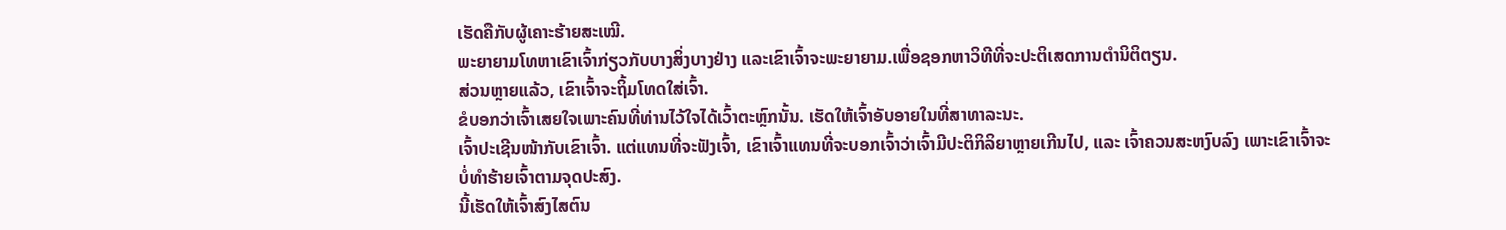ເຮັດຄືກັບຜູ້ເຄາະຮ້າຍສະເໝີ.
ພະຍາຍາມໂທຫາເຂົາເຈົ້າກ່ຽວກັບບາງສິ່ງບາງຢ່າງ ແລະເຂົາເຈົ້າຈະພະຍາຍາມ.ເພື່ອຊອກຫາວິທີທີ່ຈະປະຕິເສດການຕໍານິຕິຕຽນ.
ສ່ວນຫຼາຍແລ້ວ, ເຂົາເຈົ້າຈະຖິ້ມໂທດໃສ່ເຈົ້າ.
ຂໍບອກວ່າເຈົ້າເສຍໃຈເພາະຄົນທີ່ທ່ານໄວ້ໃຈໄດ້ເວົ້າຕະຫຼົກນັ້ນ. ເຮັດໃຫ້ເຈົ້າອັບອາຍໃນທີ່ສາທາລະນະ.
ເຈົ້າປະເຊີນໜ້າກັບເຂົາເຈົ້າ. ແຕ່ແທນທີ່ຈະຟັງເຈົ້າ, ເຂົາເຈົ້າແທນທີ່ຈະບອກເຈົ້າວ່າເຈົ້າມີປະຕິກິລິຍາຫຼາຍເກີນໄປ, ແລະ ເຈົ້າຄວນສະຫງົບລົງ ເພາະເຂົາເຈົ້າຈະບໍ່ທຳຮ້າຍເຈົ້າຕາມຈຸດປະສົງ.
ນີ້ເຮັດໃຫ້ເຈົ້າສົງໄສຕົນ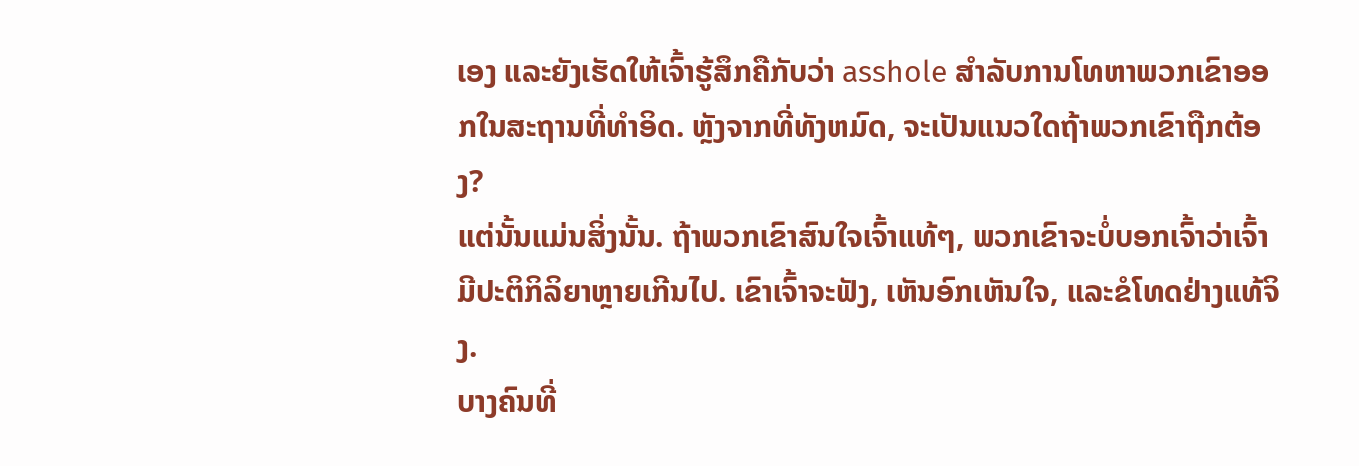ເອງ ແລະຍັງເຮັດໃຫ້ເຈົ້າຮູ້ສຶກຄືກັບວ່າ asshole ສໍາລັບການໂທຫາພວກເຂົາອອກໃນສະຖານທີ່ທໍາອິດ. ຫຼັງຈາກທີ່ທັງຫມົດ, ຈະເປັນແນວໃດຖ້າພວກເຂົາຖືກຕ້ອງ?
ແຕ່ນັ້ນແມ່ນສິ່ງນັ້ນ. ຖ້າພວກເຂົາສົນໃຈເຈົ້າແທ້ໆ, ພວກເຂົາຈະບໍ່ບອກເຈົ້າວ່າເຈົ້າມີປະຕິກິລິຍາຫຼາຍເກີນໄປ. ເຂົາເຈົ້າຈະຟັງ, ເຫັນອົກເຫັນໃຈ, ແລະຂໍໂທດຢ່າງແທ້ຈິງ.
ບາງຄົນທີ່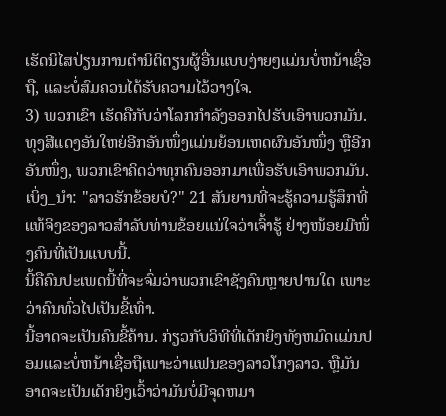ເຮັດນິໄສປ່ຽນການຕໍານິຕິຕຽນຜູ້ອື່ນແບບງ່າຍໆແມ່ນບໍ່ຫນ້າເຊື່ອຖື, ແລະບໍ່ສົມຄວນໄດ້ຮັບຄວາມໄວ້ວາງໃຈ.
3) ພວກເຂົາ ເຮັດຄືກັບວ່າໂລກກຳລັງອອກໄປຮັບເອົາພວກມັນ.
ທຸງສີແດງອັນໃຫຍ່ອີກອັນໜຶ່ງແມ່ນຍ້ອນເຫດຜົນອັນໜຶ່ງ ຫຼືອີກອັນໜຶ່ງ, ພວກເຂົາຄິດວ່າທຸກຄົນອອກມາເພື່ອຮັບເອົາພວກມັນ.
ເບິ່ງ_ນຳ: "ລາວຮັກຂ້ອຍບໍ?" 21 ສັນຍານທີ່ຈະຮູ້ຄວາມຮູ້ສຶກທີ່ແທ້ຈິງຂອງລາວສໍາລັບທ່ານຂ້ອຍແນ່ໃຈວ່າເຈົ້າຮູ້ ຢ່າງໜ້ອຍມີໜຶ່ງຄົນທີ່ເປັນແບບນີ້.
ນີ້ຄືຄົນປະເພດນີ້ທີ່ຈະຈົ່ມວ່າພວກເຂົາຊັງຄົນຫຼາຍປານໃດ ເພາະວ່າຄົນທົ່ວໄປເປັນຂີ້ເທົ່າ.
ນີ້ອາດຈະເປັນຄົນຂີ້ຄ້ານ. ກ່ຽວກັບວິທີທີ່ເດັກຍິງທັງຫມົດແມ່ນປອມແລະບໍ່ຫນ້າເຊື່ອຖືເພາະວ່າແຟນຂອງລາວໂກງລາວ. ຫຼືມັນອາດຈະເປັນເດັກຍິງເວົ້າວ່າມັນບໍ່ມີຈຸດຫມາ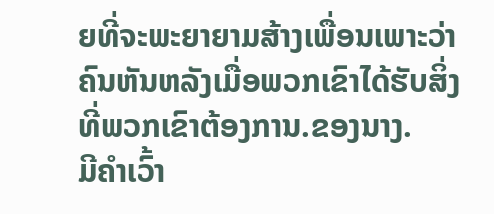ຍທີ່ຈະພະຍາຍາມສ້າງເພື່ອນເພາະວ່າຄົນຫັນຫລັງເມື່ອພວກເຂົາໄດ້ຮັບສິ່ງທີ່ພວກເຂົາຕ້ອງການ.ຂອງນາງ.
ມີຄຳເວົ້າ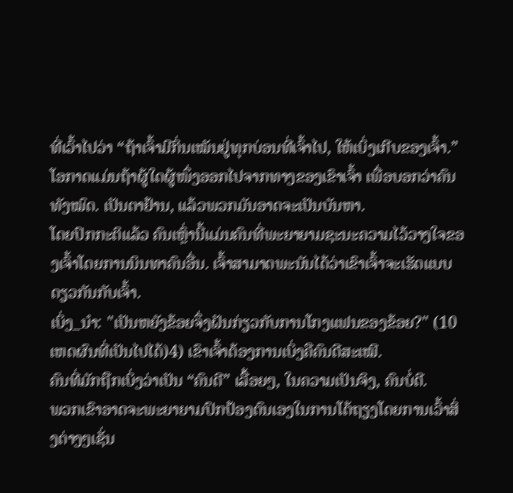ທີ່ເວົ້າໄປວ່າ “ຖ້າເຈົ້າມີກິ່ນເໝັນຢູ່ທຸກບ່ອນທີ່ເຈົ້າໄປ, ໃຫ້ເບິ່ງເກີບຂອງເຈົ້າ.”
ໂອກາດແມ່ນຖ້າຜູ້ໃດຜູ້ໜຶ່ງອອກໄປຈາກທາງຂອງເຂົາເຈົ້າ ເພື່ອບອກວ່າຄົນທັງໝົດ. ເປັນຕາຢ້ານ, ແລ້ວພວກມັນອາດຈະເປັນບັນຫາ.
ໂດຍປົກກະຕິແລ້ວ ຄົນເຫຼົ່ານີ້ແມ່ນຄົນທີ່ພະຍາຍາມຊະນະຄວາມໄວ້ວາງໃຈຂອງເຈົ້າໂດຍການນິນທາຄົນອື່ນ. ເຈົ້າສາມາດພະນັນໄດ້ວ່າເຂົາເຈົ້າຈະເຮັດແບບດຽວກັນກັບເຈົ້າ.
ເບິ່ງ_ນຳ: "ເປັນຫຍັງຂ້ອຍຈຶ່ງຝັນກ່ຽວກັບການໂກງແຟນຂອງຂ້ອຍ?" (10 ເຫດຜົນທີ່ເປັນໄປໄດ້)4) ເຂົາເຈົ້າຕ້ອງການເບິ່ງຄືຄົນດີສະເໝີ.
ຄົນທີ່ມັກຖືກເບິ່ງວ່າເປັນ “ຄົນດີ” ເລື້ອຍໆ, ໃນຄວາມເປັນຈິງ, ຄົນບໍ່ດີ.
ພວກເຂົາອາດຈະພະຍາຍາມປົກປ້ອງຕົນເອງໃນການໂຕ້ຖຽງໂດຍການເວົ້າສິ່ງຕ່າງໆເຊັ່ນ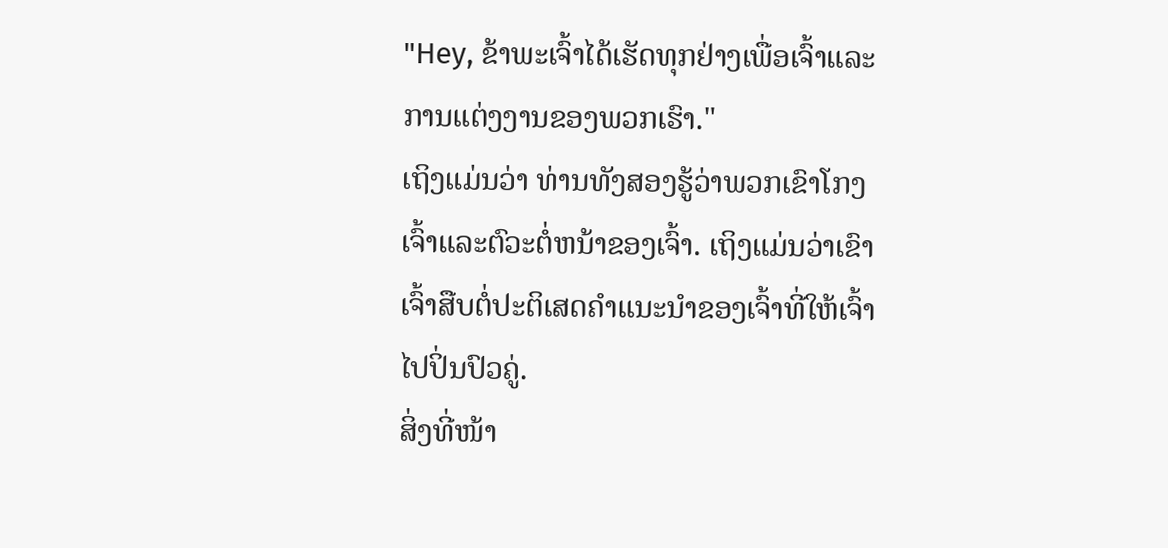"Hey, ຂ້າພະເຈົ້າໄດ້ເຮັດທຸກຢ່າງເພື່ອເຈົ້າແລະການແຕ່ງງານຂອງພວກເຮົາ."
ເຖິງແມ່ນວ່າ ທ່ານທັງສອງຮູ້ວ່າພວກເຂົາໂກງເຈົ້າແລະຕົວະຕໍ່ຫນ້າຂອງເຈົ້າ. ເຖິງແມ່ນວ່າເຂົາເຈົ້າສືບຕໍ່ປະຕິເສດຄຳແນະນຳຂອງເຈົ້າທີ່ໃຫ້ເຈົ້າໄປປິ່ນປົວຄູ່.
ສິ່ງທີ່ໜ້າ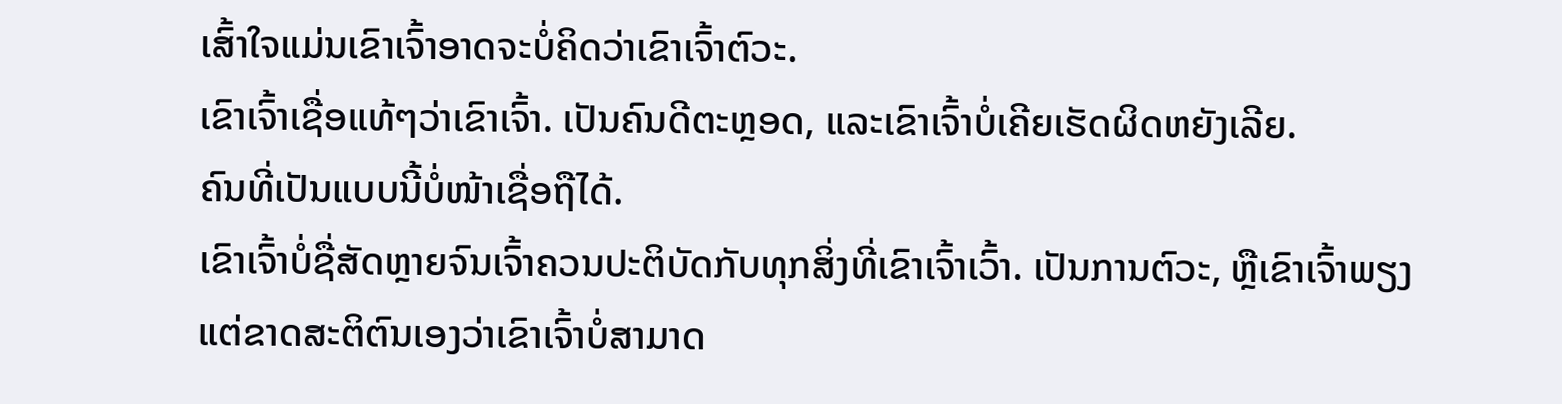ເສົ້າໃຈແມ່ນເຂົາເຈົ້າອາດຈະບໍ່ຄິດວ່າເຂົາເຈົ້າຕົວະ.
ເຂົາເຈົ້າເຊື່ອແທ້ໆວ່າເຂົາເຈົ້າ. ເປັນຄົນດີຕະຫຼອດ, ແລະເຂົາເຈົ້າບໍ່ເຄີຍເຮັດຜິດຫຍັງເລີຍ.
ຄົນທີ່ເປັນແບບນີ້ບໍ່ໜ້າເຊື່ອຖືໄດ້.
ເຂົາເຈົ້າບໍ່ຊື່ສັດຫຼາຍຈົນເຈົ້າຄວນປະຕິບັດກັບທຸກສິ່ງທີ່ເຂົາເຈົ້າເວົ້າ. ເປັນການຕົວະ, ຫຼືເຂົາເຈົ້າພຽງແຕ່ຂາດສະຕິຕົນເອງວ່າເຂົາເຈົ້າບໍ່ສາມາດ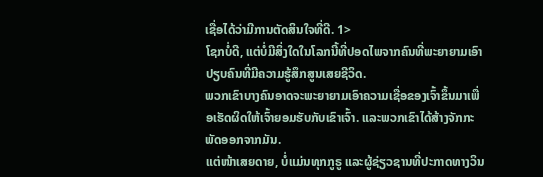ເຊື່ອໄດ້ວ່າມີການຕັດສິນໃຈທີ່ດີ. 1>
ໂຊກບໍ່ດີ, ແຕ່ບໍ່ມີສິ່ງໃດໃນໂລກນີ້ທີ່ປອດໄພຈາກຄົນທີ່ພະຍາຍາມເອົາປຽບຄົນທີ່ມີຄວາມຮູ້ສຶກສູນເສຍຊີວິດ.
ພວກເຂົາບາງຄົນອາດຈະພະຍາຍາມເອົາຄວາມເຊື່ອຂອງເຈົ້າຂຶ້ນມາເພື່ອເຮັດຜິດໃຫ້ເຈົ້າຍອມຮັບກັບເຂົາເຈົ້າ. ແລະພວກເຂົາໄດ້ສ້າງຈັກກະພັດອອກຈາກມັນ.
ແຕ່ໜ້າເສຍດາຍ, ບໍ່ແມ່ນທຸກກູຣູ ແລະຜູ້ຊ່ຽວຊານທີ່ປະກາດທາງວິນ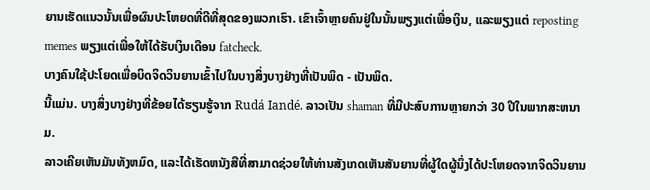ຍານເຮັດແນວນັ້ນເພື່ອຜົນປະໂຫຍດທີ່ດີທີ່ສຸດຂອງພວກເຮົາ. ເຂົາເຈົ້າຫຼາຍຄົນຢູ່ໃນນັ້ນພຽງແຕ່ເພື່ອເງິນ, ແລະພຽງແຕ່ reposting memes ພຽງແຕ່ເພື່ອໃຫ້ໄດ້ຮັບເງິນເດືອນ fatcheck.
ບາງຄົນໃຊ້ປະໂຍດເພື່ອບິດຈິດວິນຍານເຂົ້າໄປໃນບາງສິ່ງບາງຢ່າງທີ່ເປັນພິດ - ເປັນພິດ.
ນີ້ແມ່ນ. ບາງສິ່ງບາງຢ່າງທີ່ຂ້ອຍໄດ້ຮຽນຮູ້ຈາກ Rudá Iandé. ລາວເປັນ shaman ທີ່ມີປະສົບການຫຼາຍກວ່າ 30 ປີໃນພາກສະຫນາມ.
ລາວເຄີຍເຫັນມັນທັງຫມົດ, ແລະໄດ້ເຮັດຫນັງສືທີ່ສາມາດຊ່ວຍໃຫ້ທ່ານສັງເກດເຫັນສັນຍານທີ່ຜູ້ໃດຜູ້ນຶ່ງໄດ້ປະໂຫຍດຈາກຈິດວິນຍານ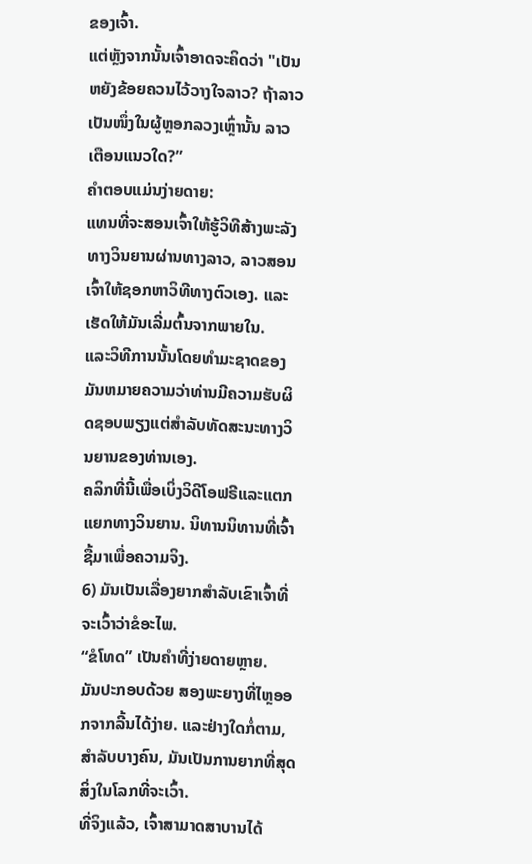ຂອງເຈົ້າ.
ແຕ່ຫຼັງຈາກນັ້ນເຈົ້າອາດຈະຄິດວ່າ "ເປັນຫຍັງຂ້ອຍຄວນໄວ້ວາງໃຈລາວ? ຖ້າລາວເປັນໜຶ່ງໃນຜູ້ຫຼອກລວງເຫຼົ່ານັ້ນ ລາວເຕືອນແນວໃດ?”
ຄຳຕອບແມ່ນງ່າຍດາຍ:
ແທນທີ່ຈະສອນເຈົ້າໃຫ້ຮູ້ວິທີສ້າງພະລັງທາງວິນຍານຜ່ານທາງລາວ, ລາວສອນເຈົ້າໃຫ້ຊອກຫາວິທີທາງຕົວເອງ. ແລະເຮັດໃຫ້ມັນເລີ່ມຕົ້ນຈາກພາຍໃນ.
ແລະວິທີການນັ້ນໂດຍທໍາມະຊາດຂອງມັນຫມາຍຄວາມວ່າທ່ານມີຄວາມຮັບຜິດຊອບພຽງແຕ່ສໍາລັບທັດສະນະທາງວິນຍານຂອງທ່ານເອງ.
ຄລິກທີ່ນີ້ເພື່ອເບິ່ງວິດີໂອຟຣີແລະແຕກແຍກທາງວິນຍານ. ນິທານນິທານທີ່ເຈົ້າຊື້ມາເພື່ອຄວາມຈິງ.
6) ມັນເປັນເລື່ອງຍາກສໍາລັບເຂົາເຈົ້າທີ່ຈະເວົ້າວ່າຂໍອະໄພ.
“ຂໍໂທດ” ເປັນຄຳທີ່ງ່າຍດາຍຫຼາຍ.
ມັນປະກອບດ້ວຍ ສອງພະຍາງທີ່ໄຫຼອອກຈາກລີ້ນໄດ້ງ່າຍ. ແລະຢ່າງໃດກໍ່ຕາມ, ສໍາລັບບາງຄົນ, ມັນເປັນການຍາກທີ່ສຸດສິ່ງໃນໂລກທີ່ຈະເວົ້າ.
ທີ່ຈິງແລ້ວ, ເຈົ້າສາມາດສາບານໄດ້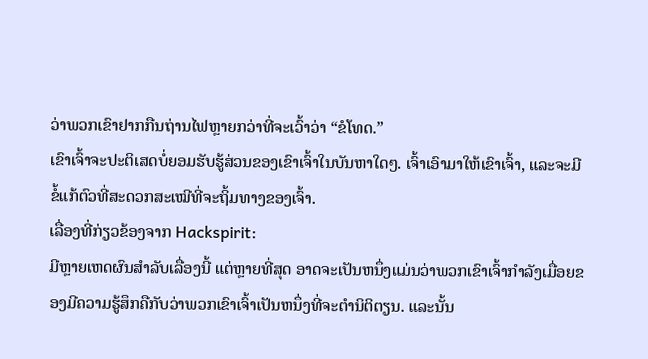ວ່າພວກເຂົາຢາກກືນຖ່ານໄຟຫຼາຍກວ່າທີ່ຈະເວົ້າວ່າ “ຂໍໂທດ.”
ເຂົາເຈົ້າຈະປະຕິເສດບໍ່ຍອມຮັບຮູ້ສ່ວນຂອງເຂົາເຈົ້າໃນບັນຫາໃດໆ. ເຈົ້າເອົາມາໃຫ້ເຂົາເຈົ້າ, ແລະຈະມີຂໍ້ແກ້ຕົວທີ່ສະດວກສະເໝີທີ່ຈະຖິ້ມທາງຂອງເຈົ້າ.
ເລື່ອງທີ່ກ່ຽວຂ້ອງຈາກ Hackspirit:
ມີຫຼາຍເຫດຜົນສຳລັບເລື່ອງນີ້ ແຕ່ຫຼາຍທີ່ສຸດ ອາດຈະເປັນຫນຶ່ງແມ່ນວ່າພວກເຂົາເຈົ້າກໍາລັງເມື່ອຍຂອງມີຄວາມຮູ້ສຶກຄືກັບວ່າພວກເຂົາເຈົ້າເປັນຫນຶ່ງທີ່ຈະຕໍານິຕິຕຽນ. ແລະນັ້ນ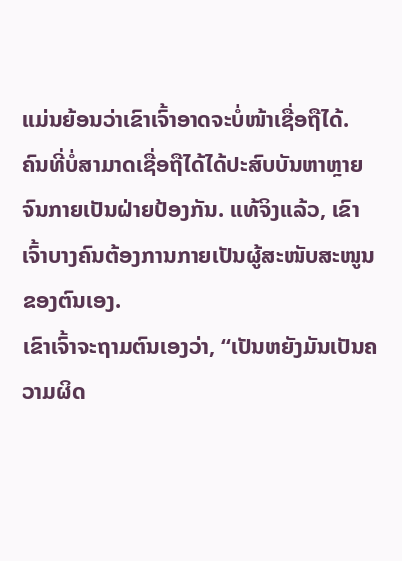ແມ່ນຍ້ອນວ່າເຂົາເຈົ້າອາດຈະບໍ່ໜ້າເຊື່ອຖືໄດ້.
ຄົນທີ່ບໍ່ສາມາດເຊື່ອຖືໄດ້ໄດ້ປະສົບບັນຫາຫຼາຍຈົນກາຍເປັນຝ່າຍປ້ອງກັນ. ແທ້ຈິງແລ້ວ, ເຂົາເຈົ້າບາງຄົນຕ້ອງການກາຍເປັນຜູ້ສະໜັບສະໜູນຂອງຕົນເອງ.
ເຂົາເຈົ້າຈະຖາມຕົນເອງວ່າ, “ເປັນຫຍັງມັນເປັນຄວາມຜິດ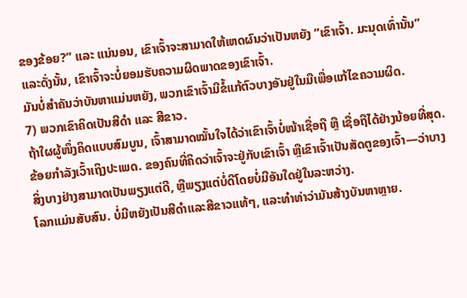ຂອງຂ້ອຍ?” ແລະ ແນ່ນອນ, ເຂົາເຈົ້າຈະສາມາດໃຫ້ເຫດຜົນວ່າເປັນຫຍັງ “ເຂົາເຈົ້າ. ມະນຸດເທົ່ານັ້ນ” ແລະດັ່ງນັ້ນ, ເຂົາເຈົ້າຈະບໍ່ຍອມຮັບຄວາມຜິດພາດຂອງເຂົາເຈົ້າ.
ມັນບໍ່ສໍາຄັນວ່າບັນຫາແມ່ນຫຍັງ, ພວກເຂົາເຈົ້າມີຂໍ້ແກ້ຕົວບາງອັນຢູ່ໃນມືເພື່ອແກ້ໄຂຄວາມຜິດ.
7) ພວກເຂົາຄິດເປັນສີດຳ ແລະ ສີຂາວ.
ຖ້າໃຜຜູ້ໜຶ່ງຄິດແບບສົມບູນ, ເຈົ້າສາມາດໝັ້ນໃຈໄດ້ວ່າເຂົາເຈົ້າບໍ່ໜ້າເຊື່ອຖື ຫຼື ເຊື່ອຖືໄດ້ຢ່າງນ້ອຍທີ່ສຸດ.
ຂ້ອຍກຳລັງເວົ້າເຖິງປະເພດ. ຂອງຄົນທີ່ຄິດວ່າເຈົ້າຈະຢູ່ກັບເຂົາເຈົ້າ ຫຼືເຂົາເຈົ້າເປັນສັດຕູຂອງເຈົ້າ—ວ່າບາງສິ່ງບາງຢ່າງສາມາດເປັນພຽງແຕ່ດີ, ຫຼືພຽງແຕ່ບໍ່ດີໂດຍບໍ່ມີອັນໃດຢູ່ໃນລະຫວ່າງ.
ໂລກແມ່ນສັບສົນ. ບໍ່ມີຫຍັງເປັນສີດຳແລະສີຂາວແທ້ໆ, ແລະທຳທ່າວ່າມັນສ້າງບັນຫາຫຼາຍ.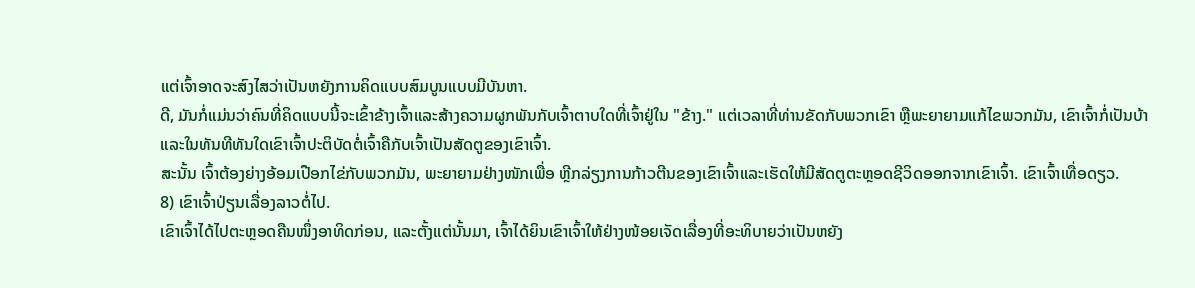ແຕ່ເຈົ້າອາດຈະສົງໄສວ່າເປັນຫຍັງການຄິດແບບສົມບູນແບບມີບັນຫາ.
ດີ, ມັນກໍ່ແມ່ນວ່າຄົນທີ່ຄິດແບບນີ້ຈະເຂົ້າຂ້າງເຈົ້າແລະສ້າງຄວາມຜູກພັນກັບເຈົ້າຕາບໃດທີ່ເຈົ້າຢູ່ໃນ "ຂ້າງ." ແຕ່ເວລາທີ່ທ່ານຂັດກັບພວກເຂົາ ຫຼືພະຍາຍາມແກ້ໄຂພວກມັນ, ເຂົາເຈົ້າກໍ່ເປັນບ້າ ແລະໃນທັນທີທັນໃດເຂົາເຈົ້າປະຕິບັດຕໍ່ເຈົ້າຄືກັບເຈົ້າເປັນສັດຕູຂອງເຂົາເຈົ້າ.
ສະນັ້ນ ເຈົ້າຕ້ອງຍ່າງອ້ອມເປືອກໄຂ່ກັບພວກມັນ, ພະຍາຍາມຢ່າງໜັກເພື່ອ ຫຼີກລ່ຽງການກ້າວຕີນຂອງເຂົາເຈົ້າແລະເຮັດໃຫ້ມີສັດຕູຕະຫຼອດຊີວິດອອກຈາກເຂົາເຈົ້າ. ເຂົາເຈົ້າເທື່ອດຽວ.
8) ເຂົາເຈົ້າປ່ຽນເລື່ອງລາວຕໍ່ໄປ.
ເຂົາເຈົ້າໄດ້ໄປຕະຫຼອດຄືນໜຶ່ງອາທິດກ່ອນ, ແລະຕັ້ງແຕ່ນັ້ນມາ, ເຈົ້າໄດ້ຍິນເຂົາເຈົ້າໃຫ້ຢ່າງໜ້ອຍເຈັດເລື່ອງທີ່ອະທິບາຍວ່າເປັນຫຍັງ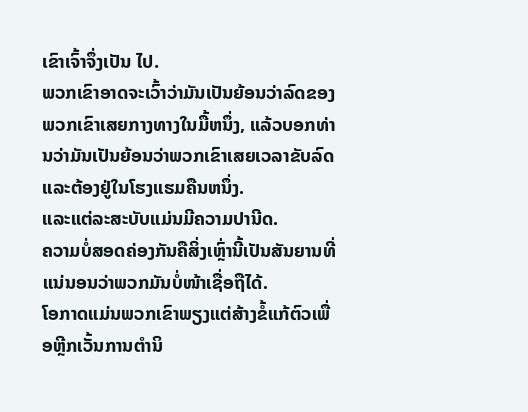ເຂົາເຈົ້າຈຶ່ງເປັນ ໄປ.
ພວກເຂົາອາດຈະເວົ້າວ່າມັນເປັນຍ້ອນວ່າລົດຂອງພວກເຂົາເສຍກາງທາງໃນມື້ຫນຶ່ງ, ແລ້ວບອກທ່ານວ່າມັນເປັນຍ້ອນວ່າພວກເຂົາເສຍເວລາຂັບລົດແລະຕ້ອງຢູ່ໃນໂຮງແຮມຄືນຫນຶ່ງ.
ແລະແຕ່ລະສະບັບແມ່ນມີຄວາມປານີດ.
ຄວາມບໍ່ສອດຄ່ອງກັນຄືສິ່ງເຫຼົ່ານີ້ເປັນສັນຍານທີ່ແນ່ນອນວ່າພວກມັນບໍ່ໜ້າເຊື່ອຖືໄດ້.
ໂອກາດແມ່ນພວກເຂົາພຽງແຕ່ສ້າງຂໍ້ແກ້ຕົວເພື່ອຫຼີກເວັ້ນການຕໍານິ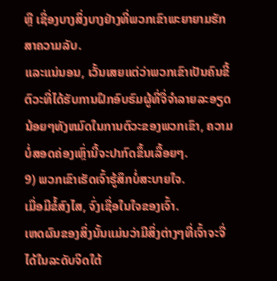ຫຼື ເຊື່ອງບາງສິ່ງບາງຢ່າງທີ່ພວກເຂົາພະຍາຍາມຮັກສາຄວາມລັບ.
ແລະແນ່ນອນ, ເວັ້ນເສຍແຕ່ວ່າພວກເຂົາເປັນຄົນຂີ້ຕົວະທີ່ໄດ້ຮັບການຝຶກອົບຮົມຜູ້ທີ່ຈື່ຈໍາລາຍລະອຽດນ້ອຍໆທັງຫມົດໃນການຕົວະຂອງພວກເຂົາ, ຄວາມບໍ່ສອດຄ່ອງເຫຼົ່ານີ້ຈະປາກົດຂຶ້ນເລື້ອຍໆ.
9) ພວກເຂົາເຮັດເຈົ້າຮູ້ສຶກບໍ່ສະບາຍໃຈ.
ເມື່ອມີຂໍ້ສົງໄສ, ຈົ່ງເຊື່ອໃນໃຈຂອງເຈົ້າ.
ເຫດຜົນຂອງສິ່ງນັ້ນແມ່ນວ່າມີສິ່ງຕ່າງໆທີ່ເຈົ້າຈະຈື່ໄດ້ໃນລະດັບຈິດໃຕ້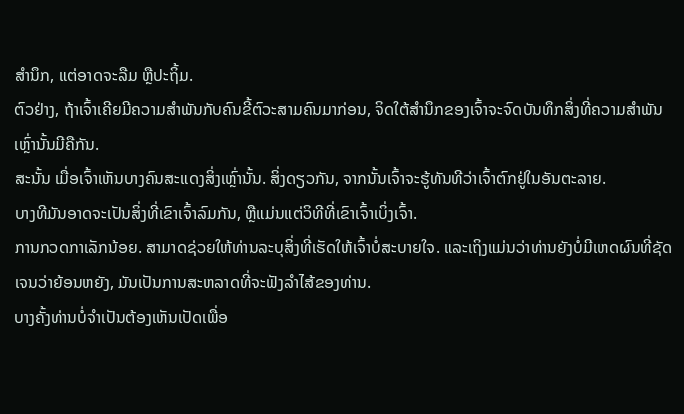ສຳນຶກ, ແຕ່ອາດຈະລືມ ຫຼືປະຖິ້ມ.
ຕົວຢ່າງ, ຖ້າເຈົ້າເຄີຍມີຄວາມສໍາພັນກັບຄົນຂີ້ຕົວະສາມຄົນມາກ່ອນ, ຈິດໃຕ້ສຳນຶກຂອງເຈົ້າຈະຈົດບັນທຶກສິ່ງທີ່ຄວາມສຳພັນເຫຼົ່ານັ້ນມີຄືກັນ.
ສະນັ້ນ ເມື່ອເຈົ້າເຫັນບາງຄົນສະແດງສິ່ງເຫຼົ່ານັ້ນ. ສິ່ງດຽວກັນ, ຈາກນັ້ນເຈົ້າຈະຮູ້ທັນທີວ່າເຈົ້າຕົກຢູ່ໃນອັນຕະລາຍ.
ບາງທີມັນອາດຈະເປັນສິ່ງທີ່ເຂົາເຈົ້າລົມກັນ, ຫຼືແມ່ນແຕ່ວິທີທີ່ເຂົາເຈົ້າເບິ່ງເຈົ້າ.
ການກວດກາເລັກນ້ອຍ. ສາມາດຊ່ວຍໃຫ້ທ່ານລະບຸສິ່ງທີ່ເຮັດໃຫ້ເຈົ້າບໍ່ສະບາຍໃຈ. ແລະເຖິງແມ່ນວ່າທ່ານຍັງບໍ່ມີເຫດຜົນທີ່ຊັດເຈນວ່າຍ້ອນຫຍັງ, ມັນເປັນການສະຫລາດທີ່ຈະຟັງລໍາໄສ້ຂອງທ່ານ.
ບາງຄັ້ງທ່ານບໍ່ຈໍາເປັນຕ້ອງເຫັນເປັດເພື່ອ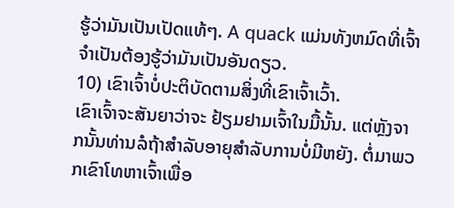ຮູ້ວ່າມັນເປັນເປັດແທ້ໆ. A quack ແມ່ນທັງຫມົດທີ່ເຈົ້າຈໍາເປັນຕ້ອງຮູ້ວ່າມັນເປັນອັນດຽວ.
10) ເຂົາເຈົ້າບໍ່ປະຕິບັດຕາມສິ່ງທີ່ເຂົາເຈົ້າເວົ້າ.
ເຂົາເຈົ້າຈະສັນຍາວ່າຈະ ຢ້ຽມຢາມເຈົ້າໃນມື້ນັ້ນ. ແຕ່ຫຼັງຈາກນັ້ນທ່ານລໍຖ້າສໍາລັບອາຍຸສໍາລັບການບໍ່ມີຫຍັງ. ຕໍ່ມາພວກເຂົາໂທຫາເຈົ້າເພື່ອ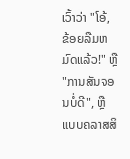ເວົ້າວ່າ "ໂອ້, ຂ້ອຍລືມຫມົດແລ້ວ!" ຫຼື "ການສັນຈອນບໍ່ດີ", ຫຼືແບບຄລາສສິ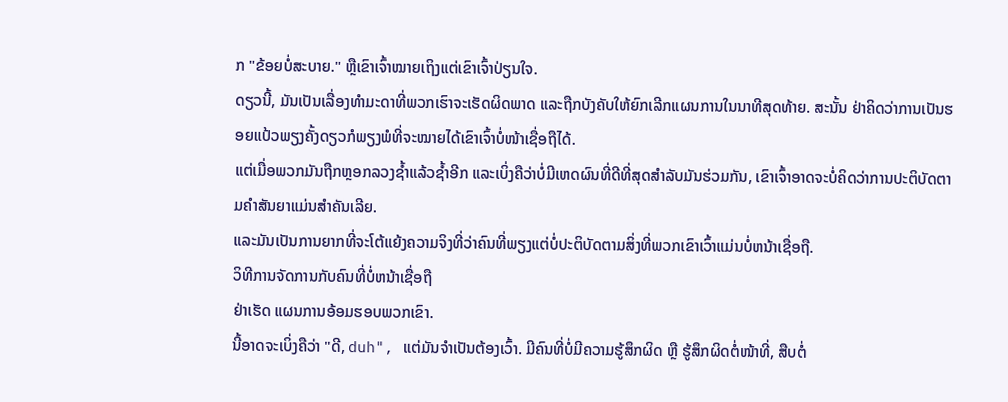ກ "ຂ້ອຍບໍ່ສະບາຍ." ຫຼືເຂົາເຈົ້າໝາຍເຖິງແຕ່ເຂົາເຈົ້າປ່ຽນໃຈ.
ດຽວນີ້, ມັນເປັນເລື່ອງທຳມະດາທີ່ພວກເຮົາຈະເຮັດຜິດພາດ ແລະຖືກບັງຄັບໃຫ້ຍົກເລີກແຜນການໃນນາທີສຸດທ້າຍ. ສະນັ້ນ ຢ່າຄິດວ່າການເປັນຮອຍແປ້ວພຽງຄັ້ງດຽວກໍພຽງພໍທີ່ຈະໝາຍໄດ້ເຂົາເຈົ້າບໍ່ໜ້າເຊື່ອຖືໄດ້.
ແຕ່ເມື່ອພວກມັນຖືກຫຼອກລວງຊ້ຳແລ້ວຊ້ຳອີກ ແລະເບິ່ງຄືວ່າບໍ່ມີເຫດຜົນທີ່ດີທີ່ສຸດສຳລັບມັນຮ່ວມກັນ, ເຂົາເຈົ້າອາດຈະບໍ່ຄິດວ່າການປະຕິບັດຕາມຄຳສັນຍາແມ່ນສຳຄັນເລີຍ.
ແລະມັນເປັນການຍາກທີ່ຈະໂຕ້ແຍ້ງຄວາມຈິງທີ່ວ່າຄົນທີ່ພຽງແຕ່ບໍ່ປະຕິບັດຕາມສິ່ງທີ່ພວກເຂົາເວົ້າແມ່ນບໍ່ຫນ້າເຊື່ອຖື.
ວິທີການຈັດການກັບຄົນທີ່ບໍ່ຫນ້າເຊື່ອຖື
ຢ່າເຮັດ ແຜນການອ້ອມຮອບພວກເຂົາ.
ນີ້ອາດຈະເບິ່ງຄືວ່າ "ດີ, duh", ແຕ່ມັນຈໍາເປັນຕ້ອງເວົ້າ. ມີຄົນທີ່ບໍ່ມີຄວາມຮູ້ສຶກຜິດ ຫຼື ຮູ້ສຶກຜິດຕໍ່ໜ້າທີ່, ສືບຕໍ່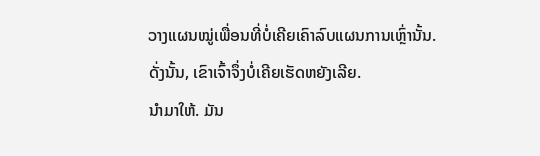ວາງແຜນໝູ່ເພື່ອນທີ່ບໍ່ເຄີຍເຄົາລົບແຜນການເຫຼົ່ານັ້ນ.
ດັ່ງນັ້ນ, ເຂົາເຈົ້າຈຶ່ງບໍ່ເຄີຍເຮັດຫຍັງເລີຍ.
ນຳມາໃຫ້. ມັນ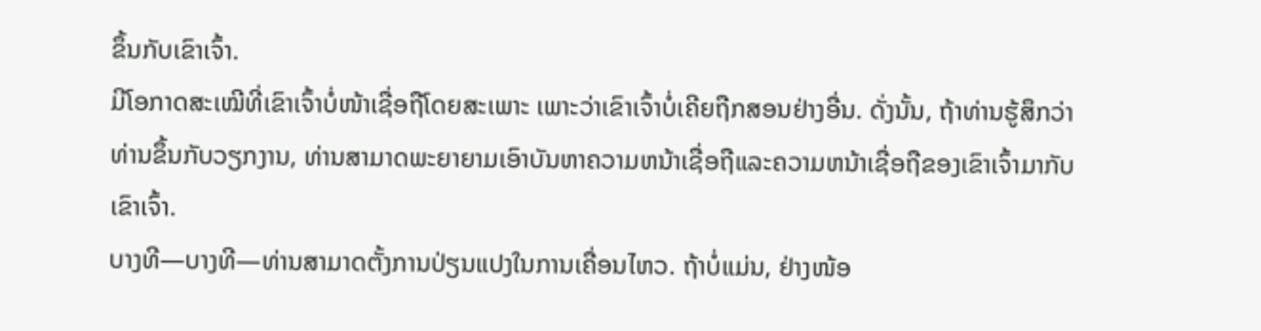ຂຶ້ນກັບເຂົາເຈົ້າ.
ມີໂອກາດສະເໝີທີ່ເຂົາເຈົ້າບໍ່ໜ້າເຊື່ອຖືໂດຍສະເພາະ ເພາະວ່າເຂົາເຈົ້າບໍ່ເຄີຍຖືກສອນຢ່າງອື່ນ. ດັ່ງນັ້ນ, ຖ້າທ່ານຮູ້ສຶກວ່າທ່ານຂຶ້ນກັບວຽກງານ, ທ່ານສາມາດພະຍາຍາມເອົາບັນຫາຄວາມຫນ້າເຊື່ອຖືແລະຄວາມຫນ້າເຊື່ອຖືຂອງເຂົາເຈົ້າມາກັບເຂົາເຈົ້າ.
ບາງທີ—ບາງທີ—ທ່ານສາມາດຕັ້ງການປ່ຽນແປງໃນການເຄື່ອນໄຫວ. ຖ້າບໍ່ແມ່ນ, ຢ່າງໜ້ອ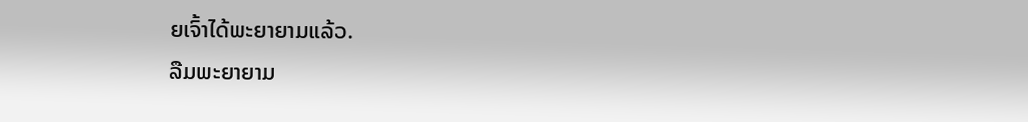ຍເຈົ້າໄດ້ພະຍາຍາມແລ້ວ.
ລືມພະຍາຍາມ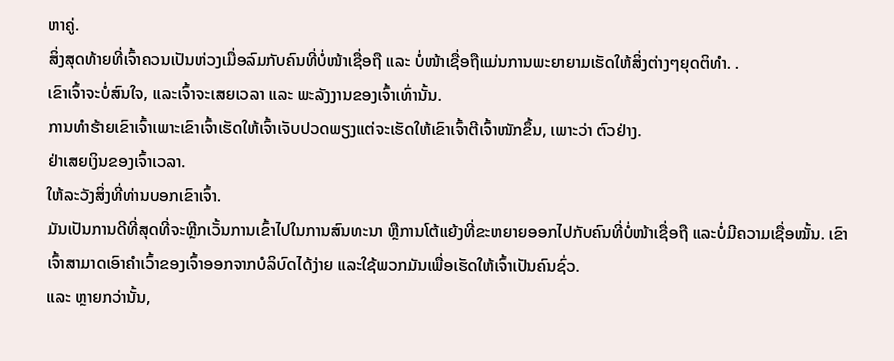ຫາຄູ່.
ສິ່ງສຸດທ້າຍທີ່ເຈົ້າຄວນເປັນຫ່ວງເມື່ອລົມກັບຄົນທີ່ບໍ່ໜ້າເຊື່ອຖື ແລະ ບໍ່ໜ້າເຊື່ອຖືແມ່ນການພະຍາຍາມເຮັດໃຫ້ສິ່ງຕ່າງໆຍຸດຕິທຳ. .
ເຂົາເຈົ້າຈະບໍ່ສົນໃຈ, ແລະເຈົ້າຈະເສຍເວລາ ແລະ ພະລັງງານຂອງເຈົ້າເທົ່ານັ້ນ.
ການທຳຮ້າຍເຂົາເຈົ້າເພາະເຂົາເຈົ້າເຮັດໃຫ້ເຈົ້າເຈັບປວດພຽງແຕ່ຈະເຮັດໃຫ້ເຂົາເຈົ້າຕີເຈົ້າໜັກຂຶ້ນ, ເພາະວ່າ ຕົວຢ່າງ.
ຢ່າເສຍເງິນຂອງເຈົ້າເວລາ.
ໃຫ້ລະວັງສິ່ງທີ່ທ່ານບອກເຂົາເຈົ້າ.
ມັນເປັນການດີທີ່ສຸດທີ່ຈະຫຼີກເວັ້ນການເຂົ້າໄປໃນການສົນທະນາ ຫຼືການໂຕ້ແຍ້ງທີ່ຂະຫຍາຍອອກໄປກັບຄົນທີ່ບໍ່ໜ້າເຊື່ອຖື ແລະບໍ່ມີຄວາມເຊື່ອໝັ້ນ. ເຂົາເຈົ້າສາມາດເອົາຄຳເວົ້າຂອງເຈົ້າອອກຈາກບໍລິບົດໄດ້ງ່າຍ ແລະໃຊ້ພວກມັນເພື່ອເຮັດໃຫ້ເຈົ້າເປັນຄົນຊົ່ວ.
ແລະ ຫຼາຍກວ່ານັ້ນ,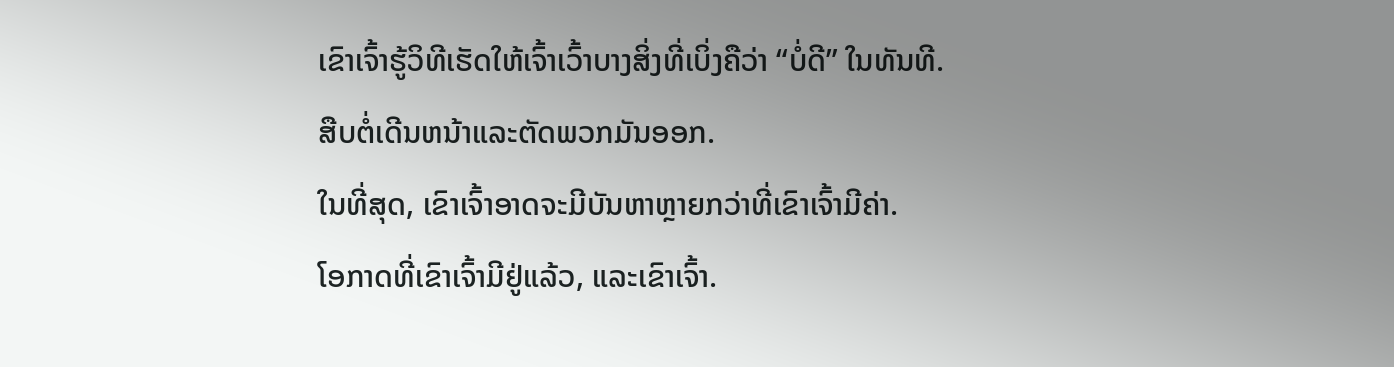ເຂົາເຈົ້າຮູ້ວິທີເຮັດໃຫ້ເຈົ້າເວົ້າບາງສິ່ງທີ່ເບິ່ງຄືວ່າ “ບໍ່ດີ” ໃນທັນທີ.
ສືບຕໍ່ເດີນຫນ້າແລະຕັດພວກມັນອອກ.
ໃນທີ່ສຸດ, ເຂົາເຈົ້າອາດຈະມີບັນຫາຫຼາຍກວ່າທີ່ເຂົາເຈົ້າມີຄ່າ.
ໂອກາດທີ່ເຂົາເຈົ້າມີຢູ່ແລ້ວ, ແລະເຂົາເຈົ້າ.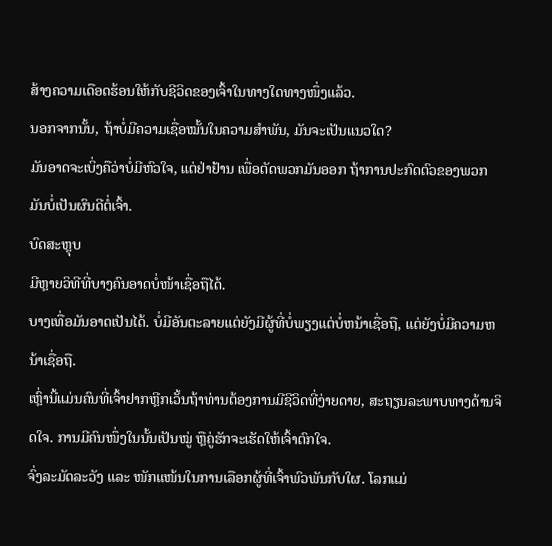ສ້າງຄວາມເດືອດຮ້ອນໃຫ້ກັບຊີວິດຂອງເຈົ້າໃນທາງໃດທາງໜຶ່ງແລ້ວ.
ນອກຈາກນັ້ນ, ຖ້າບໍ່ມີຄວາມເຊື່ອໝັ້ນໃນຄວາມສຳພັນ, ມັນຈະເປັນແນວໃດ?
ມັນອາດຈະເບິ່ງຄືວ່າບໍ່ມີຫົວໃຈ, ແຕ່ຢ່າຢ້ານ ເພື່ອຕັດພວກມັນອອກ ຖ້າການປະກົດຕົວຂອງພວກມັນບໍ່ເປັນຜົນດີຕໍ່ເຈົ້າ.
ບົດສະຫຼຸບ
ມີຫຼາຍວິທີທີ່ບາງຄົນອາດບໍ່ໜ້າເຊື່ອຖືໄດ້.
ບາງເທື່ອມັນອາດເປັນໄດ້. ບໍ່ມີອັນຕະລາຍແຕ່ຍັງມີຜູ້ທີ່ບໍ່ພຽງແຕ່ບໍ່ຫນ້າເຊື່ອຖື, ແຕ່ຍັງບໍ່ມີຄວາມຫນ້າເຊື່ອຖື.
ເຫຼົ່ານີ້ແມ່ນຄົນທີ່ເຈົ້າຢາກຫຼີກເວັ້ນຖ້າທ່ານຕ້ອງການມີຊີວິດທີ່ງ່າຍດາຍ, ສະຖຽນລະພາບທາງດ້ານຈິດໃຈ. ການມີຄົນໜຶ່ງໃນນັ້ນເປັນໝູ່ ຫຼືຄູ່ຮັກຈະເຮັດໃຫ້ເຈົ້າຕົກໃຈ.
ຈົ່ງລະມັດລະວັງ ແລະ ໜັກແໜ້ນໃນການເລືອກຜູ້ທີ່ເຈົ້າພົວພັນກັບໃຜ. ໂລກແມ່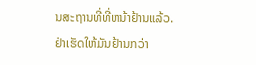ນສະຖານທີ່ທີ່ຫນ້າຢ້ານແລ້ວ. ຢ່າເຮັດໃຫ້ມັນຢ້ານກວ່າ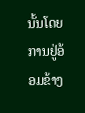ນັ້ນໂດຍການຢູ່ອ້ອມຂ້າງ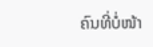ຄົນທີ່ບໍ່ໜ້າ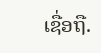ເຊື່ອຖື.